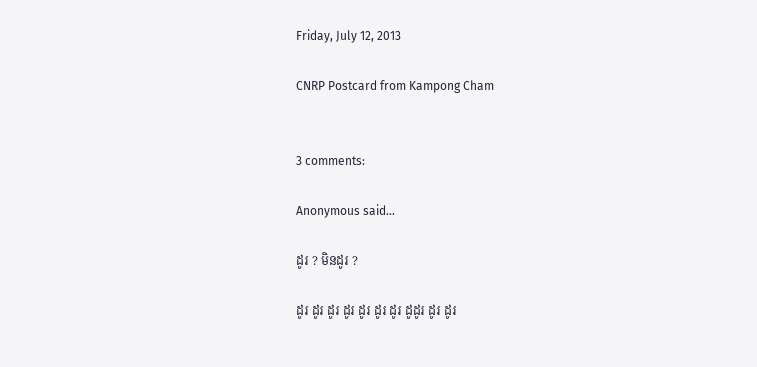Friday, July 12, 2013

CNRP Postcard from Kampong Cham


3 comments:

Anonymous said...

ដូរ ? មិនដូរ ?

ដូរ ដូរ ដូរ ដូរ ដូរ ដូរ ដូរ ដូដូរ ដូរ ដូរ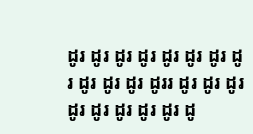ដូរ ដូរ ដូរ ដូរ ដូរ ដូរ ដូរ ដូរ ដូរ ដូរ ដូរ ដូររ ដូរ ដូរ ដូរ ដូរ ដូរ ដូរ ដូរ ដូរ ដូ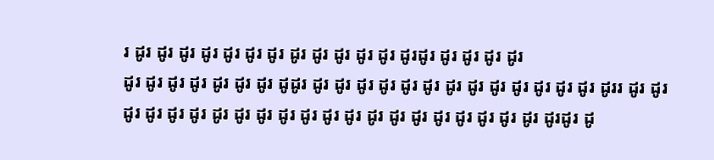រ ដូរ ដូរ ដូរ ដូរ ដូរ ដូរ ដូរ ដូរ ដូរ ដូរ ដូរ ដូរ ដូរដូរ ដូរ ដូរ ដូរ ដូរ
ដូរ ដូរ ដូរ ដូរ ដូរ ដូរ ដូរ ដូដូរ ដូរ ដូរ ដូរ ដូរ ដូរ ដូរ ដូរ ដូរ ដូរ ដូរ ដូរ ដូរ ដូរ ដូររ ដូរ ដូរ ដូរ ដូរ ដូរ ដូរ ដូរ ដូរ ដូរ ដូរ ដូរ ដូរ ដូរ ដូរ ដូរ ដូរ ដូរ ដូរ ដូរ ដូរ ដូរ ដូរដូរ ដូ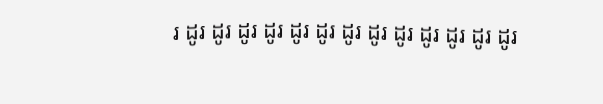រ ដូរ ដូរ ដូរ ដូរ ដូរ ដូរ ដូរ ដូរ ដូរ ដូរ ដូរ ដូរ ដូរ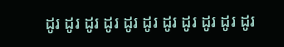ដូរ ដូរ ដូរ ដូរ ដូរ ដូរ ដូរ ដូរ ដូរ ដូរ ដូរ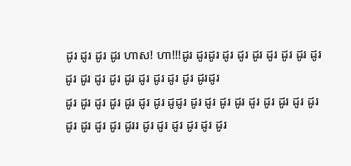ដូរ ដូរ ដូរ ដូរ ហាស! ហា!!!ដូរ ដូរដូរ ដូរ ដូរ ដូរ ដូរ ដូរ ដូរ ដូរ ដូរ ដូរ ដូរ ដូរ ដូរ ដូរ ដូរ ដូរ ដូរ ដូរដូរ
ដូរ ដូរ ដូរ ដូរ ដូរ ដូរ ដូរ ដូដូរ ដូរ ដូរ ដូរ ដូរ ដូរ ដូរ ដូរ ដូរ ដូរ ដូរ ដូរ ដូរ ដូរ ដូររ ដូរ ដូរ ដូរ ដូរ ដូរ ដូរ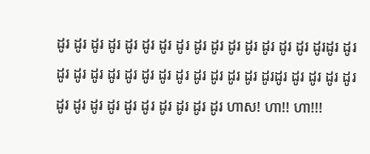ដូរ ដូរ ដូរ ដូរ ដូរ ដូរ ដូរ ដូរ ដូរ ដូរ ដូរ ដូរ ដូរ ដូរ ដូរ ដូរដូរ ដូរ ដូរ ដូរ ដូរ ដូរ ដូរ ដូរ ដូរ ដូរ ដូរ ដូរ ដូរ ដូរ ដូរដូរ ដូរ ដូរ ដូរ ដូរ ដូរ ដូរ ដូរ ដូរ ដូរ ដូរ ដូរ ដូរ ដូរ ដូរ ហាស! ហា!! ហា!!!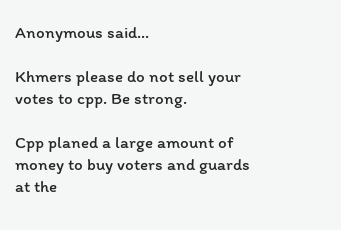Anonymous said...

Khmers please do not sell your votes to cpp. Be strong.

Cpp planed a large amount of money to buy voters and guards at the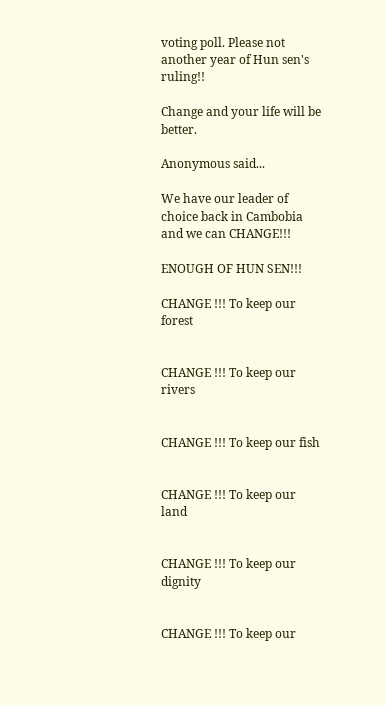voting poll. Please not another year of Hun sen's ruling!!

Change and your life will be better.

Anonymous said...

We have our leader of choice back in Cambobia and we can CHANGE!!!

ENOUGH OF HUN SEN!!!

CHANGE !!! To keep our forest


CHANGE !!! To keep our rivers


CHANGE !!! To keep our fish


CHANGE !!! To keep our land


CHANGE !!! To keep our dignity


CHANGE !!! To keep our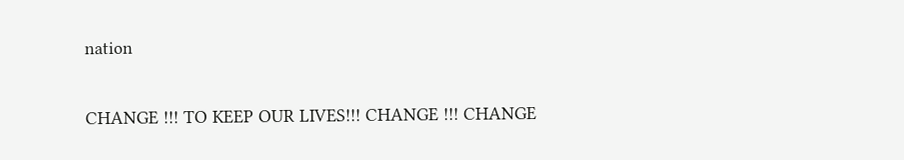nation


CHANGE !!! TO KEEP OUR LIVES!!! CHANGE !!! CHANGE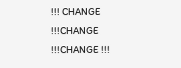!!! CHANGE !!!CHANGE !!!CHANGE !!!